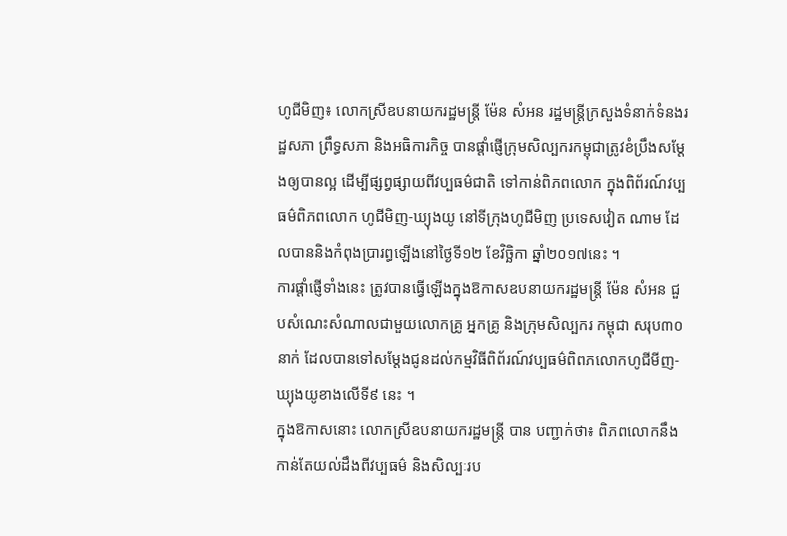ហូជីមិញ៖ លោកស្រីឧបនាយករដ្ឋមន្ត្រី ម៉ែន សំអន រដ្ឋមន្ត្រីក្រសួងទំនាក់ទំនងរដ្ឋសភា ព្រឹទ្ធសភា និងអធិការកិច្ច បានផ្ដាំផ្ញើក្រុមសិល្បករកម្ពុជាត្រូវខំប្រឹងសម្ដែងឲ្យបានល្អ ដើម្បីផ្សព្វផ្សាយពីវប្បធម៌ជាតិ ទៅកាន់ពិភពលោក ក្នុងពិព័រណ៍វប្បធម៌ពិភពលោក ហូជីមិញ-ឃ្យុងយូ នៅទីក្រុងហូជីមិញ ប្រទេសវៀត ណាម ដែលបាននិងកំពុងប្រារព្ធឡើងនៅថ្ងៃទី១២ ខែវិច្ឆិកា ឆ្នាំ២០១៧នេះ ។
ការផ្ដាំផ្ញើទាំងនេះ ត្រូវបានធ្វើឡើងក្នុងឱកាសឧបនាយករដ្ឋមន្ត្រី ម៉ែន សំអន ជួបសំណេះសំណាលជាមួយលោកគ្រូ អ្នកគ្រូ និងក្រុមសិល្បករ កម្ពុជា សរុប៣០នាក់ ដែលបានទៅសម្តែងជូនដល់កម្មវិធីពិព័រណ៍វប្បធម៌ពិពភលោកហូជីមីញ-ឃ្យុងយូខាងលើទី៩ នេះ ។
ក្នុងឱកាសនោះ លោកស្រីឧបនាយករដ្ឋមន្ត្រី បាន បញ្ជាក់ថា៖ ពិភពលោកនឹងកាន់តែយល់ដឹងពីវប្បធម៌ និងសិល្បៈរប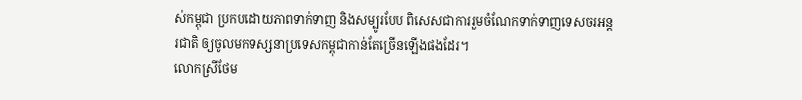ស់កម្ពុជា ប្រកបដោយភាពទាក់ទាញ និងសម្បូរបែប ពិសេសជាការរួមចំណែកទាក់ទាញទេសចរអន្តរជាតិ ឲ្យចូលមកទស្សនាប្រទេសកម្ពុជាកាន់តែច្រើនឡើងផងដែរ។
លោកស្រីថែម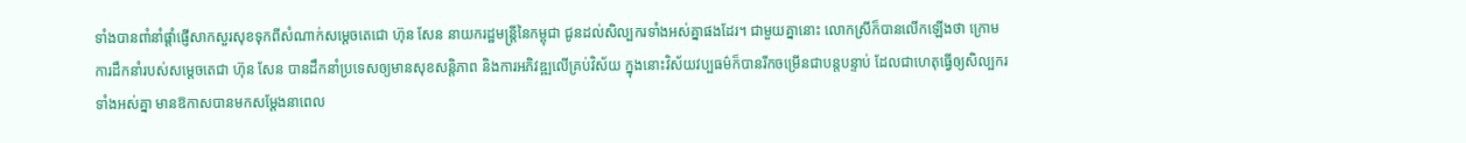ទាំងបានពាំនាំផ្តាំផ្ញើសាកសួរសុខទុកពីសំណាក់សម្តេចតេជោ ហ៊ុន សែន នាយករដ្ឋមន្ត្រីនៃកម្ពុជា ជូនដល់សិល្បករទាំងអស់គ្នាផងដែរ។ ជាមួយគ្នានោះ លោកស្រីក៏បានលើកឡើងថា ក្រោមការដឹកនាំរបស់សម្តេចតេជា ហ៊ុន សែន បានដឹកនាំប្រទេសឲ្យមានសុខសន្តិភាព និងការអភិវឌ្ឍលើគ្រប់វិស័យ ក្នុងនោះវិស័យវប្បធម៌ក៏បានរីកចម្រើនជាបន្តបន្ទាប់ ដែលជាហេតុធ្វើឲ្យសិល្បករទាំងអស់គ្នា មានឱកាសបានមកសម្តែងនាពេល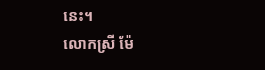នេះ។
លោកស្រី ម៉ែ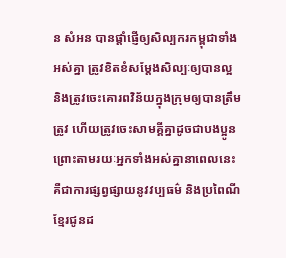ន សំអន បានផ្តាំផ្ញើឲ្យសិល្បករកម្ពុជាទាំងអស់គ្នា ត្រូវខិតខំសម្តែងសិល្បៈឲ្យបានល្អ និងត្រូវចេះគោរពវិន័យក្នុងក្រុមឲ្យបានត្រឹមត្រូវ ហើយត្រូវចេះសាមគ្គីគ្នាដូចជាបងប្អូន ព្រោះតាមរយៈអ្នកទាំងអស់គ្នានាពេលនេះ គឺជាការផ្សព្វផ្សាយនូវវប្បធម៌ និងប្រពៃណីខ្មែរជូនដ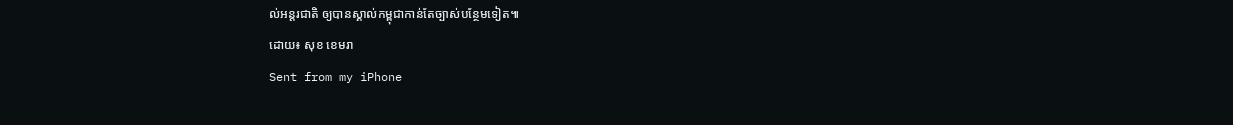ល់អន្តរជាតិ ឲ្យបានស្គាល់កម្ពុជាកាន់តែច្បាស់បន្ថែមទៀត៕
ដោយ៖ សុខ ខេមរា
Sent from my iPhone